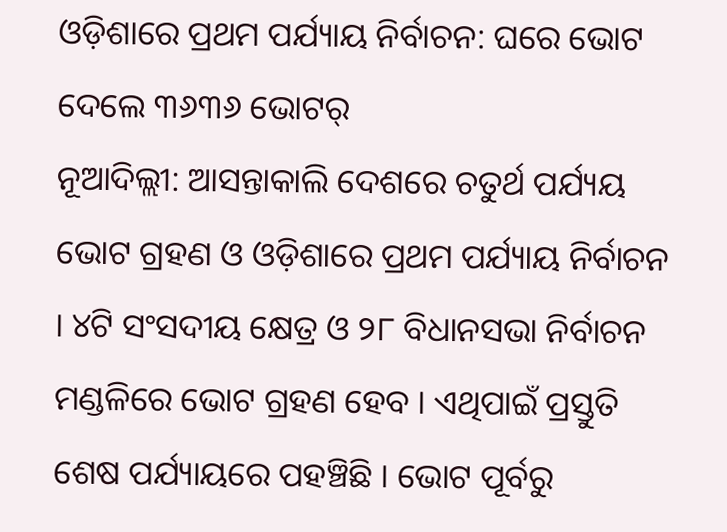ଓଡ଼ିଶାରେ ପ୍ରଥମ ପର୍ଯ୍ୟାୟ ନିର୍ବାଚନ: ଘରେ ଭୋଟ ଦେଲେ ୩୬୩୬ ଭୋଟର୍
ନୂଆଦିଲ୍ଲୀ: ଆସନ୍ତାକାଲି ଦେଶରେ ଚତୁର୍ଥ ପର୍ଯ୍ୟୟ ଭୋଟ ଗ୍ରହଣ ଓ ଓଡ଼ିଶାରେ ପ୍ରଥମ ପର୍ଯ୍ୟାୟ ନିର୍ବାଚନ । ୪ଟି ସଂସଦୀୟ କ୍ଷେତ୍ର ଓ ୨୮ ବିଧାନସଭା ନିର୍ବାଚନ ମଣ୍ଡଳିରେ ଭୋଟ ଗ୍ରହଣ ହେବ । ଏଥିପାଇଁ ପ୍ରସ୍ତୁତି ଶେଷ ପର୍ଯ୍ୟାୟରେ ପହଞ୍ଚିଛି । ଭୋଟ ପୂର୍ବରୁ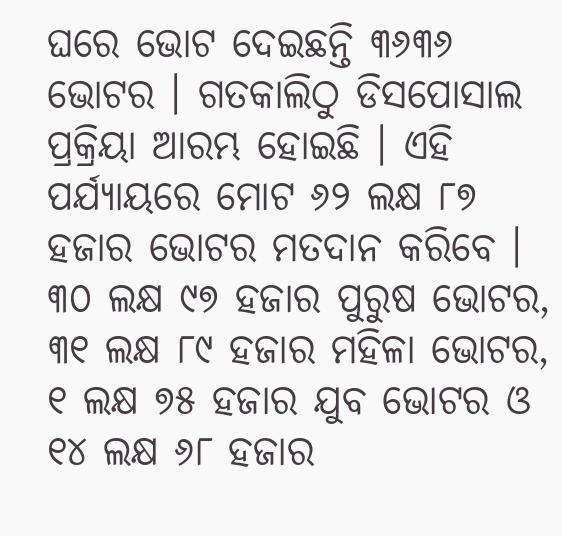ଘରେ ଭୋଟ ଦେଇଛନ୍ତି ୩୬୩୬ ଭୋଟର । ଗତକାଲିଠୁ ଡିସପୋସାଲ ପ୍ରକ୍ରିୟା ଆରମ୍ଭ ହୋଇଛି । ଏହି ପର୍ଯ୍ୟାୟରେ ମୋଟ ୬୨ ଲକ୍ଷ ୮୭ ହଜାର ଭୋଟର ମତଦାନ କରିବେ । ୩୦ ଲକ୍ଷ ୯୭ ହଜାର ପୁରୁଷ ଭୋଟର, ୩୧ ଲକ୍ଷ ୮୯ ହଜାର ମହିଳା ଭୋଟର, ୧ ଲକ୍ଷ ୭୫ ହଜାର ଯୁବ ଭୋଟର ଓ ୧୪ ଲକ୍ଷ ୬୮ ହଜାର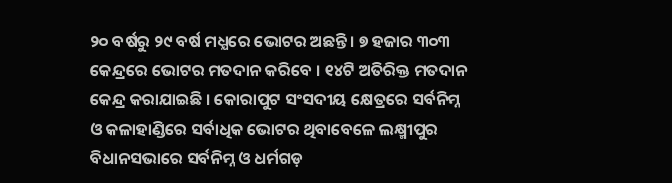୨୦ ବର୍ଷରୁ ୨୯ ବର୍ଷ ମଧ୍ଯରେ ଭୋଟର ଅଛନ୍ତି । ୭ ହଜାର ୩୦୩ କେନ୍ଦ୍ରରେ ଭୋଟର ମତଦାନ କରିବେ । ୧୪ଟି ଅତିରିକ୍ତ ମତଦାନ କେନ୍ଦ୍ର କରାଯାଇଛି । କୋରାପୁଟ ସଂସଦୀୟ କ୍ଷେତ୍ରରେ ସର୍ବନିମ୍ନ ଓ କଳାହାଣ୍ଡିରେ ସର୍ବାଧିକ ଭୋଟର ଥିବାବେଳେ ଲକ୍ଷ୍ମୀପୁର ବିଧାନସଭାରେ ସର୍ବନିମ୍ନ ଓ ଧର୍ମଗଡ଼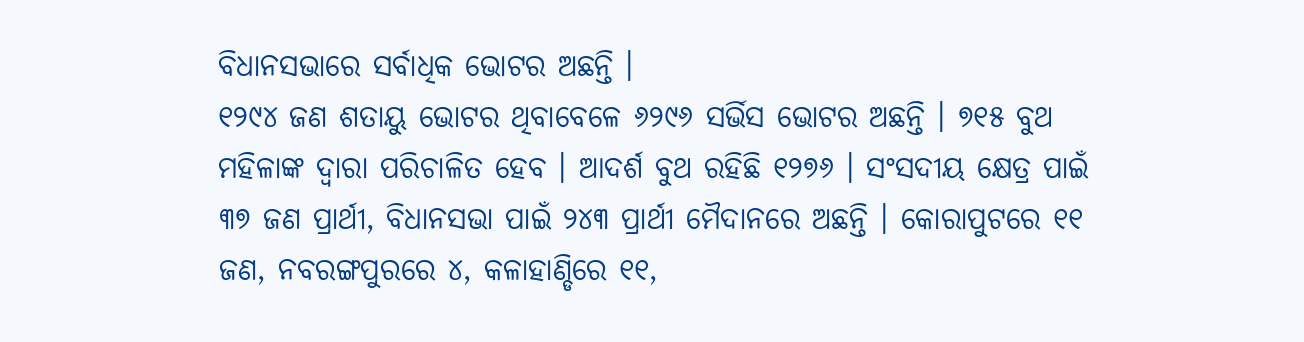ବିଧାନସଭାରେ ସର୍ବାଧିକ ଭୋଟର ଅଛନ୍ତି ।
୧୨୯୪ ଜଣ ଶତାୟୁ ଭୋଟର ଥିବାବେଳେ ୬୨୯୬ ସର୍ଭିସ ଭୋଟର ଅଛନ୍ତି । ୭୧୫ ବୁଥ ମହିଳାଙ୍କ ଦ୍ୱାରା ପରିଚାଳିତ ହେବ । ଆଦର୍ଶ ବୁଥ ରହିଛି ୧୨୭୬ । ସଂସଦୀୟ କ୍ଷେତ୍ର ପାଇଁ ୩୭ ଜଣ ପ୍ରାର୍ଥୀ, ବିଧାନସଭା ପାଇଁ ୨୪୩ ପ୍ରାର୍ଥୀ ମୈଦାନରେ ଅଛନ୍ତି । କୋରାପୁଟରେ ୧୧ ଜଣ, ନବରଙ୍ଗପୁରରେ ୪, କଳାହାଣ୍ଡିରେ ୧୧,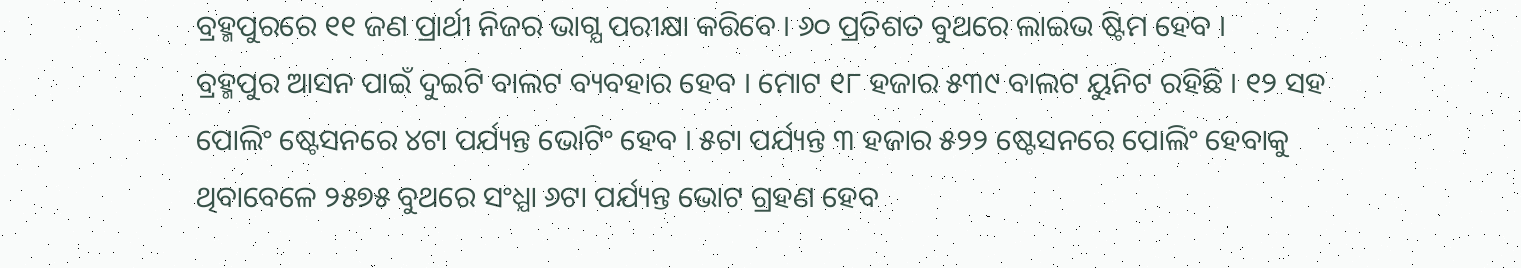ବ୍ରହ୍ମପୁରରେ ୧୧ ଜଣ ପ୍ରାର୍ଥୀ ନିଜର ଭାଗ୍ଯ ପରୀକ୍ଷା କରିବେ । ୬୦ ପ୍ରତିଶତ ବୁଥରେ ଲାଇଭ ଷ୍ଟିମ ହେବ ।
ବ୍ରହ୍ମପୁର ଆସନ ପାଇଁ ଦୁଇଟି ବାଲଟ ବ୍ୟବହାର ହେବ । ମୋଟ ୧୮ ହଜାର ୫୩୯ ବାଲଟ ୟୁନିଟ ରହିଛି । ୧୨ ସହ ପୋଲିଂ ଷ୍ଟେସନରେ ୪ଟା ପର୍ଯ୍ୟନ୍ତ ଭୋଟିଂ ହେବ । ୫ଟା ପର୍ଯ୍ୟନ୍ତ ୩ ହଜାର ୫୨୨ ଷ୍ଟେସନରେ ପୋଲିଂ ହେବାକୁ ଥିବାବେଳେ ୨୫୭୫ ବୁଥରେ ସଂଧ୍ଯା ୬ଟା ପର୍ଯ୍ୟନ୍ତ ଭୋଟ ଗ୍ରହଣ ହେବ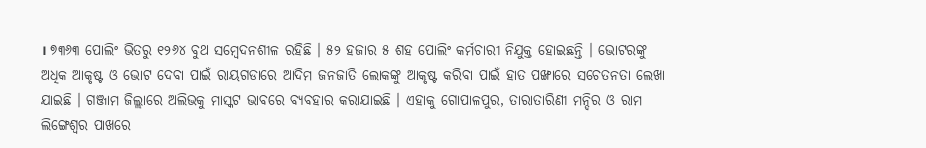। ୭୩୬୩ ପୋଲିଂ ଭିତରୁ ୧୨୬୪ ବୁଥ ସମ୍ବେଦନଶୀଳ ରହିଛି । ୫୨ ହଜାର ୫ ଶହ ପୋଲିଂ କର୍ମଚାରୀ ନିଯୁକ୍ତ ହୋଇଛନ୍ତି । ଭୋଟରଙ୍କୁ ଅଧିକ ଆକୃଷ୍ଟ ଓ ଭୋଟ ଦେବା ପାଇଁ ରାୟଗଡାରେ ଆଦିମ ଜନଜାତି ଲୋକଙ୍କୁ ଆକୃଷ୍ଟ କରିବା ପାଇଁ ହାତ ପଙ୍ଖାରେ ସଚେତନତା ଲେଖା ଯାଇଛି । ଗଞ୍ଜାମ ଜିଲ୍ଲାରେ ଅଲିଭକୁ ମାସ୍କଟ ଭାବରେ ବ୍ୟବହାର କରାଯାଇଛି । ଏହାକୁ ଗୋପାଳପୁର, ତାରାତାରିଣୀ ମନ୍ଦିର ଓ ରାମ ଲିଙ୍ଗେଶ୍ୱର ପାଖରେ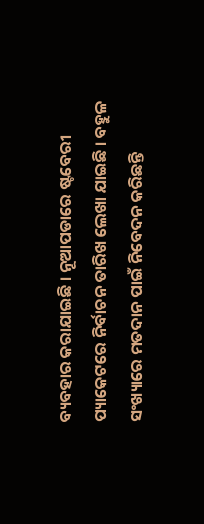ବ୍ୟବହାର କରାଯାଇଛି । ନୂଆପଡାରେ ଷ୍ଟବେରୀ ପ୍ୟାକେଟରେ ନିର୍ବାଚନ ତାରିଖ ଲେଖା ଯାଇଛି । ବହୁଳ ସଂଖ୍ୟାରେ ମତଦାନ ପାଇଁ ନିବେଦନ କରିଛନ୍ତି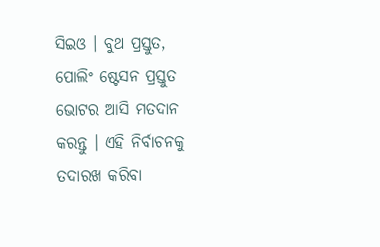ସିଇଓ । ବୁଥ ପ୍ରସ୍ତୁତ, ପୋଲିଂ ଷ୍ଟେସନ ପ୍ରସ୍ତୁତ ଭୋଟର ଆସି ମତଦାନ କରନ୍ତୁ । ଏହି ନିର୍ବାଚନକୁ ତଦାରଖ କରିବା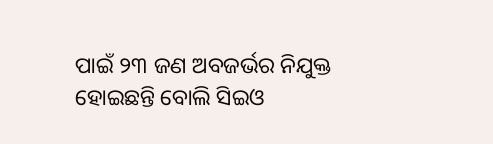ପାଇଁ ୨୩ ଜଣ ଅବଜର୍ଭର ନିଯୁକ୍ତ ହୋଇଛନ୍ତି ବୋଲି ସିଇଓ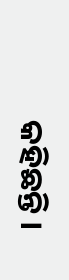କହିଛନ୍ତି ।